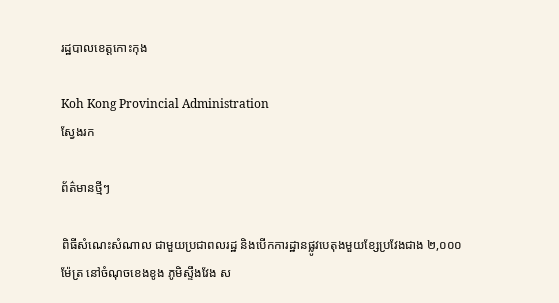រដ្ឋបាលខេត្តកោះកុង

Koh Kong Provincial Administration
ស្វែងរក

ព័ត៌មានថ្មីៗ

ពិធីសំណេះសំណាល ជាមួយប្រជាពលរដ្ឋ និងបើកការដ្ឋានផ្លូវបេតុងមួយខ្សែប្រវែងជាង ២,០០០ ម៉ែត្រ នៅចំណុចខេងខូង ភូមិស្ទឹងវែង ស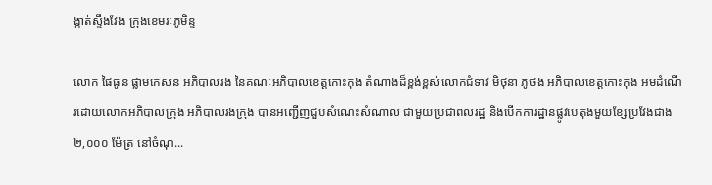ង្កាត់ស្ទឹងវែង ក្រុងខេមរៈភូមិន្ទ

លោក ផៃធូន ផ្លាមកេសន អភិបាលរង នៃគណៈអភិបាលខេត្តកោះកុង តំណាងដ៏ខ្ពង់ខ្ពស់លោកជំទាវ មិថុនា ភូថង អភិបាលខេត្តកោះកុង អមដំណើរដោយលោកអភិបាលក្រុង អភិបាលរងក្រុង បានអញ្ជើញជួបសំណេះសំណាល ជាមួយប្រជាពលរដ្ឋ និងបើកការដ្ឋានផ្លូវបេតុងមួយខ្សែប្រវែងជាង ២,០០០ ម៉ែត្រ នៅចំណុ...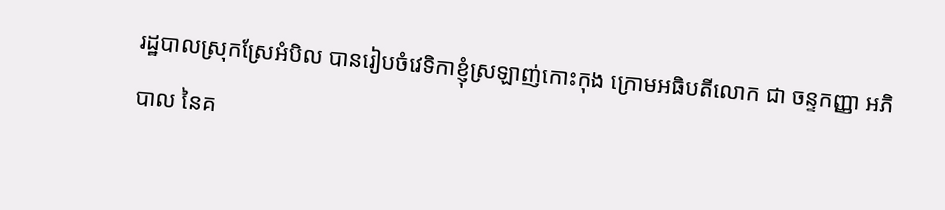រដ្ឋបាលស្រុកស្រែអំបិល បានរៀបចំវេទិកាខ្ញុំស្រឡាញ់កោះកុង ក្រោមអធិបតីលោក ជា ចន្ទកញ្ញា អភិបាល នៃគ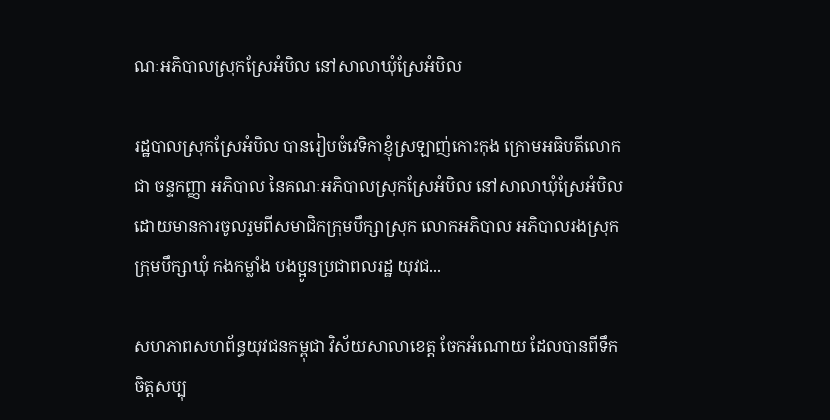ណៈអភិបាលស្រុកស្រែអំបិល នៅសាលាឃុំស្រែអំបិល

រដ្ឋបាលស្រុកស្រែអំបិល បានរៀបចំវេទិកាខ្ញុំស្រឡាញ់កោះកុង ក្រោមអធិបតីលោក ជា ចន្ទកញ្ញា អភិបាល នៃគណៈអភិបាលស្រុកស្រែអំបិល នៅសាលាឃុំស្រែអំបិល ដោយមានការចូលរួមពីសមាជិកក្រុមបឹក្សាស្រុក លោកអភិបាល អភិបាលរងស្រុក ក្រុមបឹក្សាឃុំ កងកម្លាំង បងប្អូនប្រជាពលរដ្ឋ យុវជ...

សហភាពសហព័ន្ធយុវជនកម្ពុជា វិស័យសាលាខេត្ត ចែកអំណោយ ដែលបានពីទឹកចិត្តសប្បុ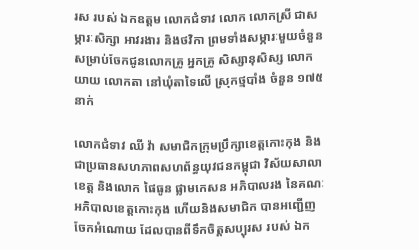រស របស់ ឯកឧត្តម លោកជំទាវ លោក លោកស្រី ជាសម្ភារៈសិក្សា អាវរងារ និងថវិកា ព្រមទាំងសម្ភារៈមួយចំនួន សម្រាប់ចែកជូនលោកគ្រូ អ្នកគ្រូ សិស្សានុសិស្ស លោកយាយ លោកតា នៅឃុំតាទៃលើ ស្រុកថ្មបាំង ចំនួន ១៧៥ នាក់

លោកជំទាវ ឈី វ៉ា សមាជិកក្រុមប្រឹក្សាខេត្តកោះកុង និងជាប្រធានសហភាពសហព័ន្ធយុវជនកម្ពុជា វិស័យសាលាខេត្ត និងលោក ផៃធូន ផ្លាមកេសន អភិបាលរង នៃគណៈអភិបាលខេត្តកោះកុង ហើយនិងសមាជិក បានអញ្ជើញចែកអំណោយ ដែលបានពីទឹកចិត្តសប្បុរស របស់ ឯក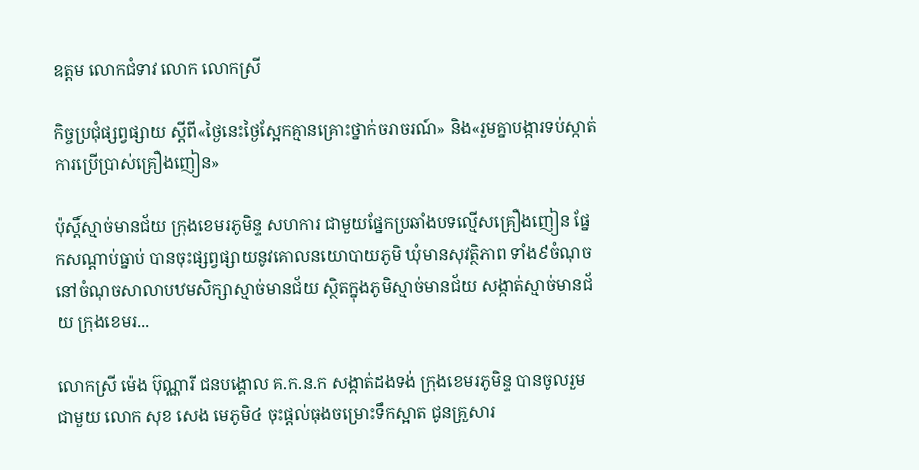ឧត្តម លោកជំទាវ លោក លោកស្រី

កិច្ចប្រជុំផ្សព្វផ្សាយ ស្ដីពី«ថ្ងៃនេះថ្ងៃស្អែកគ្មានគ្រោះថ្នាក់ចរាចរណ៍» និង«រួមគ្នាបង្ការទប់ស្កាត់ការប្រើប្រាស់គ្រឿងញៀន»

ប៉ុស្ដិ៍ស្មាច់មានជ័យ ក្រុងខេមរភូមិន្ទ សហការ ជាមួយផ្នែកប្រឆាំងបទល្មើសគ្រឿងញៀន ផ្នែកសណ្ដាប់ធ្នាប់ បានចុះផ្សព្វផ្សាយនូវគោលនយោបាយភូមិ ឃុំមានសុវត្ថិភាព ទាំង៩ចំណុច នៅចំណុចសាលាបឋមសិក្សាស្មាច់មានជ័យ ស្ថិតក្នុងភូមិស្មាច់មានជ័យ សង្កាត់ស្មាច់មានជ័យ ក្រុងខេមរ...

លោកស្រី ម៉េង ប៊ុណ្ណារី ជនបង្គោល គ.ក.ន.ក សង្កាត់ដងទង់ ក្រុងខេមរភូមិន្ទ បានចូលរួម ជាមួយ លោក សុខ សេង មេភូមិ៤ ចុះផ្តល់ធុងចម្រោះទឹកស្អាត ជូនគ្រួសារ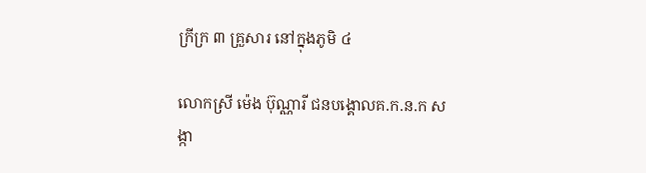ក្រីក្រ ៣ គ្រួសារ នៅក្នុងភូមិ ៤

លោកស្រី ម៉េង ប៊ុណ្ណារី ជនបង្គោលគ.ក.ន.ក សង្កា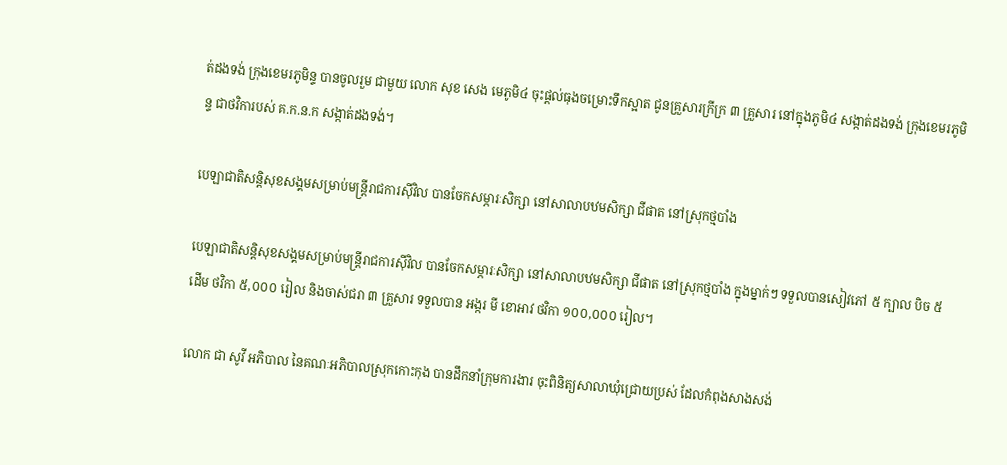ត់ដងទង់ ក្រុងខេមរភូមិន្ទ បានចូលរួម ជាមួយ លោក សុខ សេង មេភូមិ៤ ចុះផ្តល់ធុងចម្រោះទឹកស្អាត ជូនគ្រួសារក្រីក្រ ៣ គ្រួសារ នៅក្នុងភូមិ៤ សង្កាត់ដងទង់ ក្រុងខេមរភូមិន្ទ ជាថវិការបស់ គ.ក.ន.ក សង្កាត់ដងទង់។

បេឡាជាតិសន្តិសុខសង្គមសម្រាប់មន្រ្តីរាជការស៊ីវិល បានចែកសម្ភារៈសិក្សា នៅសាលាបឋមសិក្សា ជីផាត នៅស្រុកថ្មបាំង

បេឡាជាតិសន្តិសុខសង្គមសម្រាប់មន្រ្តីរាជការស៊ីវិល បានចែកសម្ភារៈសិក្សា នៅសាលាបឋមសិក្សា ជីផាត នៅស្រុកថ្មបាំង ក្នុងម្នាក់ៗ ទទួលបានសៀវភៅ ៥ ក្បាល បិច ៥ ដើម ថវិកា ៥,០០០ រៀល និងចាស់ជរា ៣ គ្រួសារ ទទួលបាន អង្ករ មី ខោអាវ ថវិកា ១០០,០០០ រៀល។

លោក ជា សូវី អភិបាល នៃគណៈអភិបាលស្រុកកោះកុង បានដឹកនាំក្រុមការងារ ចុះពិនិត្យសាលាឃុំជ្រោយប្រស់ ដែលកំពុងសាងសង់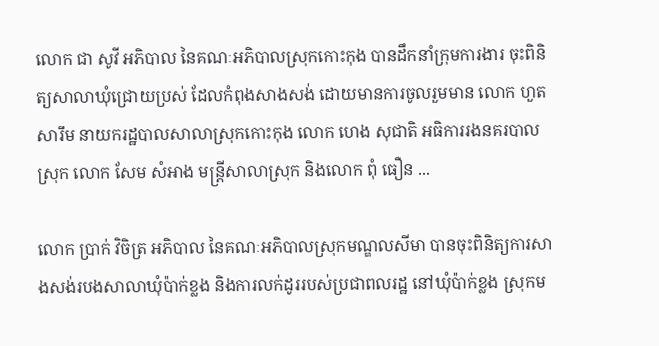លោក ជា សូវី អភិបាល នៃគណៈអភិបាលស្រុកកោះកុង បានដឹកនាំក្រុមការងារ ចុះពិនិត្យសាលាឃុំជ្រោយប្រស់ ដែលកំពុងសាងសង់ ដោយមានការចូលរួមមាន លោក ហួត សារឹម នាយករដ្ឋបាលសាលាស្រុកកោះកុង លោក ហេង សុជាតិ អធិការរងនគរបាលស្រុក លោក សែម សំអាង មន្ត្រីសាលាស្រុក និងលោក ពុំ ធឿន ...

លោក ប្រាក់ វិចិត្រ អភិបាល នៃគណៈអភិបាលស្រុកមណ្ឌលសីមា បានចុះពិនិត្យការសាងសង់របងសាលាឃុំប៉ាក់ខ្លង និងការលក់ដូររបស់ប្រជាពលរដ្ឋ នៅឃុំប៉ាក់ខ្លង ស្រុកម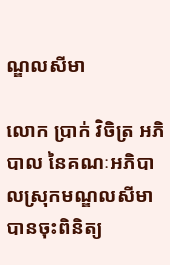ណ្ឌលសីមា

លោក ប្រាក់ វិចិត្រ អភិបាល នៃគណៈអភិបាលស្រុកមណ្ឌលសីមា បានចុះពិនិត្យ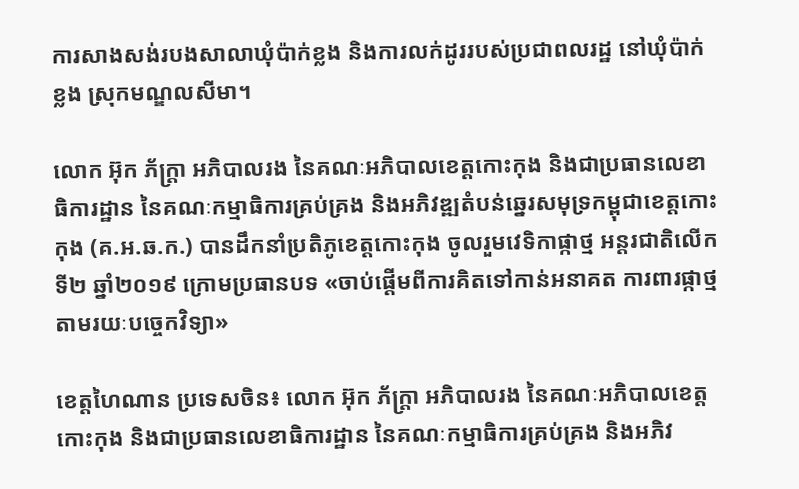ការសាងសង់របងសាលាឃុំប៉ាក់ខ្លង និងការលក់ដូររបស់ប្រជាពលរដ្ឋ នៅឃុំប៉ាក់ខ្លង ស្រុកមណ្ឌលសីមា។

លោក អ៊ុក ភ័ក្ត្រា អភិបាលរង នៃគណៈអភិបាលខេត្តកោះកុង និងជាប្រធានលេខាធិការដ្ឋាន នៃគណៈកម្មាធិការគ្រប់គ្រង និងអភិវឌ្ឍតំបន់ឆ្នេរសមុទ្រកម្ពុជាខេត្តកោះកុង (គ.អ.ឆ.ក.) បានដឹកនាំប្រតិភូខេត្តកោះកុង ចូលរួមវេទិកាផ្កាថ្ម អន្តរជាតិលើកទី២ ឆ្នាំ២០១៩ ក្រោមប្រធានបទ «ចាប់ផ្តើមពីការគិតទៅកាន់អនាគត ការពារផ្កាថ្មតាមរយៈបច្ចេកវិទ្យា»

ខេត្តហៃណាន ប្រទេសចិន៖ លោក អ៊ុក ភ័ក្ត្រា អភិបាលរង នៃគណៈអភិបាលខេត្តកោះកុង និងជាប្រធានលេខាធិការដ្ឋាន នៃគណៈកម្មាធិការគ្រប់គ្រង និងអភិវ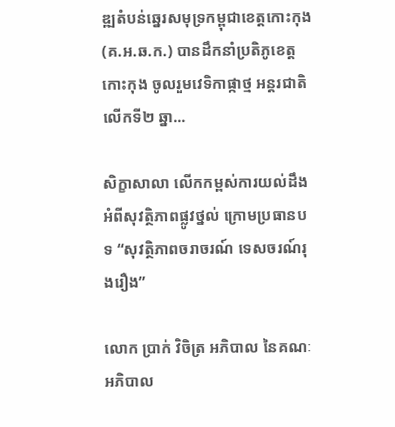ឌ្ឍតំបន់ឆ្នេរសមុទ្រកម្ពុជាខេត្តកោះកុង (គ.អ.ឆ.ក.) បានដឹកនាំប្រតិភូខេត្តកោះកុង ចូលរួមវេទិកាផ្កាថ្ម អន្តរជាតិលើកទី២ ឆ្នា...

សិក្ខាសាលា លើកកម្ពស់ការយល់ដឹង អំពីសុវត្ថិភាពផ្លូវថ្នល់ ក្រោមប្រធានបទ “សុវត្ថិភាពចរាចរណ៍ ទេសចរណ៍រុងរឿង”

លោក ប្រាក់ វិចិត្រ អភិបាល នៃគណៈអភិបាល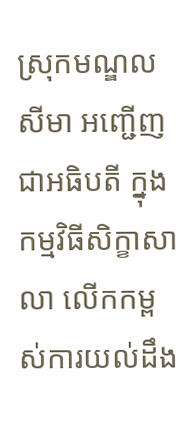ស្រុកមណ្ឌលសីមា អញ្ជើញជាអធិបតី ក្នុងកម្មវិធីសិក្ខាសាលា លើកកម្ពស់ការយល់ដឹង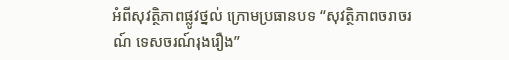អំពីសុវត្ថិភាពផ្លូវថ្នល់ ក្រោមប្រធានបទ “សុវត្ថិភាពចរាចរណ៍ ទេសចរណ៍រុងរឿង”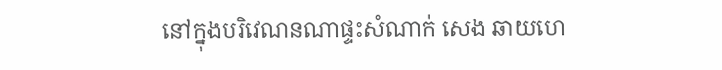នៅក្នុងបរិវេណនណាផ្ទះសំណាក់ សេង ឆាយហេ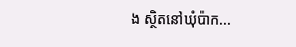ង ស្ថិតនៅឃុំប៉ាក...